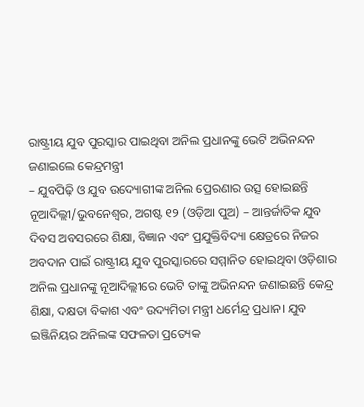ରାଷ୍ଟ୍ରୀୟ ଯୁବ ପୁରସ୍କାର ପାଇଥିବା ଅନିଲ ପ୍ରଧାନଙ୍କୁ ଭେଟି ଅଭିନନ୍ଦନ ଜଣାଇଲେ କେନ୍ଦ୍ରମନ୍ତ୍ରୀ
– ଯୁବପିଢ଼ି ଓ ଯୁବ ଉଦ୍ୟୋଗୀଙ୍କ ଅନିଲ ପ୍ରେରଣାର ଉତ୍ସ ହୋଇଛନ୍ତି
ନୂଆଦିଲ୍ଲୀ/ଭୁବନେଶ୍ୱର, ଅଗଷ୍ଟ ୧୨ (ଓଡ଼ିଆ ପୁଅ) – ଆନ୍ତର୍ଜାତିକ ଯୁବ ଦିବସ ଅବସରରେ ଶିକ୍ଷା, ବିଜ୍ଞାନ ଏବଂ ପ୍ରଯୁକ୍ତିବିଦ୍ୟା କ୍ଷେତ୍ରରେ ନିଜର ଅବଦାନ ପାଇଁ ରାଷ୍ଟ୍ରୀୟ ଯୁବ ପୁରସ୍କାରରେ ସମ୍ମାନିତ ହୋଇଥିବା ଓଡ଼ିଶାର ଅନିଲ ପ୍ରଧାନଙ୍କୁ ନୂଆଦିଲ୍ଲୀରେ ଭେଟି ତାଙ୍କୁ ଅଭିନନ୍ଦନ ଜଣାଇଛନ୍ତି କେନ୍ଦ୍ର ଶିକ୍ଷା, ଦକ୍ଷତା ବିକାଶ ଏବଂ ଉଦ୍ୟମିତା ମନ୍ତ୍ରୀ ଧର୍ମେନ୍ଦ୍ର ପ୍ରଧାନ। ଯୁବ ଇଞ୍ଜିନିୟର ଅନିଲଙ୍କ ସଫଳତା ପ୍ରତ୍ୟେକ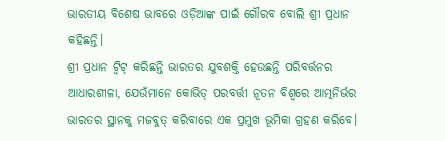ଭାରତୀୟ ବିଶେଷ ଭାବରେ ଓଡ଼ିଆଙ୍କ ପାଇଁ ଗୌରବ ବୋଲି ଶ୍ରୀ ପ୍ରଧାନ କହିଛନ୍ତି।
ଶ୍ରୀ ପ୍ରଧାନ ଟ୍ୱିଟ୍ କରିଛନ୍ତି ଭାରତର ଯୁବଶକ୍ତି ହେଉଛନ୍ତି ପରିବର୍ତ୍ତନର ଆଧାରଶୀଳା, ଯେଉଁମାନେ କୋଭିଡ୍ ପରବର୍ତ୍ତୀ ନୂତନ ବିଶ୍ୱରେ ଆତ୍ମନିର୍ଭର ଭାରତର ସ୍ଥାନକୁ ମଜବୁତ୍ କରିବାରେ ଏକ ପ୍ରମୁଖ ଭୂମିକା ଗ୍ରହଣ କରିବେ।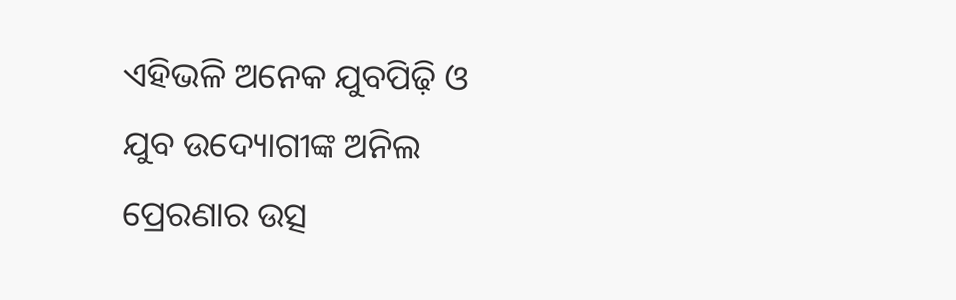ଏହିଭଳି ଅନେକ ଯୁବପିଢ଼ି ଓ ଯୁବ ଉଦ୍ୟୋଗୀଙ୍କ ଅନିଲ ପ୍ରେରଣାର ଉତ୍ସ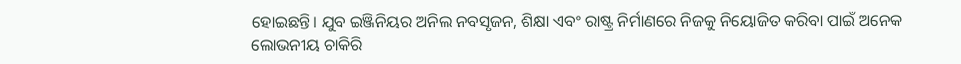ହୋଇଛନ୍ତି। ଯୁବ ଇଞ୍ଜିନିୟର ଅନିଲ ନବସୃଜନ, ଶିକ୍ଷା ଏବଂ ରାଷ୍ଟ୍ର ନିର୍ମାଣରେ ନିଜକୁ ନିୟୋଜିତ କରିବା ପାଇଁ ଅନେକ ଲୋଭନୀୟ ଚାକିରି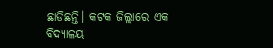ଛାଡିଛନ୍ତି। କଟକ ଜିଲ୍ଲାରେ ଏକ ବିଦ୍ୟାଳୟ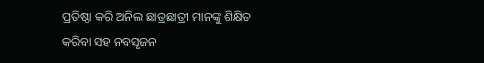ପ୍ରତିଷ୍ଠା କରି ଅନିଲ ଛାତ୍ରଛାତ୍ରୀ ମାନଙ୍କୁ ଶିକ୍ଷିତ କରିବା ସହ ନବସୃଜନ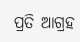ପ୍ରତି ଆଗ୍ରହ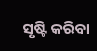ସୃଷ୍ଟି କରିବା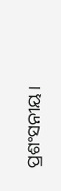ପ୍ରଶଂସନୀୟ।